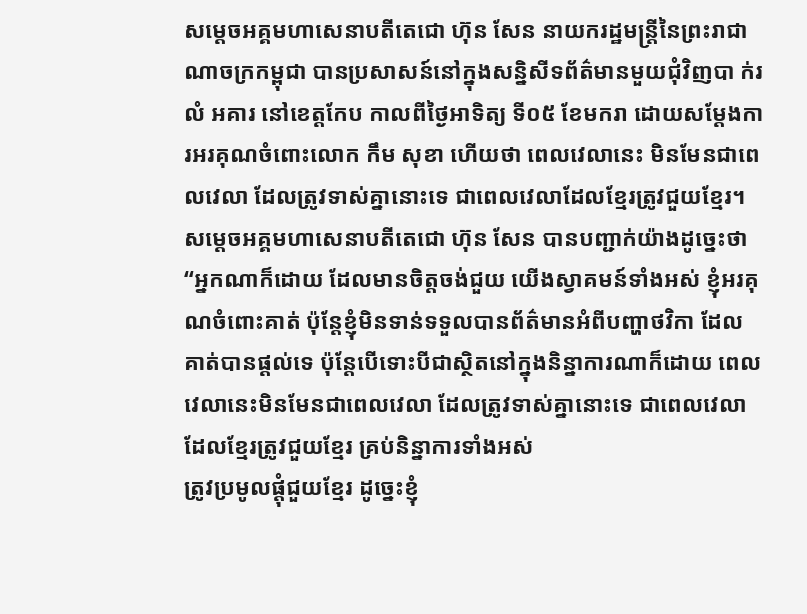សម្តេចអគ្គមហាសេនាបតីតេជោ ហ៊ុន សែន នាយករដ្ឋមន្ត្រីនៃព្រះរាជាណាចក្រកម្ពុជា បានប្រសាសន៍នៅក្នុងសន្និសីទព័ត៌មានមួយជុំវិញបា ក់រ លំ អគារ នៅខេត្តកែប កាលពីថ្ងៃអាទិត្យ ទី០៥ ខែមករា ដោយសម្តែងការអរគុណចំពោះលោក កឹម សុខា ហើយថា ពេលវេលានេះ មិនមែនជាពេលវេលា ដែលត្រូវទាស់គ្នានោះទេ ជាពេលវេលាដែលខ្មែរត្រូវជួយខ្មែរ។
សម្តេចអគ្គមហាសេនាបតីតេជោ ហ៊ុន សែន បានបញ្ជាក់យ៉ាងដូច្នេះថា “អ្នកណាក៏ដោយ ដែលមានចិត្តចង់ជួយ យើងស្វាគមន៍ទាំងអស់ ខ្ញុំអរគុណចំពោះគាត់ ប៉ុន្តែខ្ញុំមិនទាន់ទទួលបានព័ត៌មានអំពីបញ្ហាថវិកា ដែលគាត់បានផ្ដល់ទេ ប៉ុន្តែបើទោះបីជាស្ថិតនៅក្នុងនិន្នាការណាក៏ដោយ ពេលវេលានេះមិនមែនជាពេលវេលា ដែលត្រូវទាស់គ្នានោះទេ ជាពេលវេលាដែលខ្មែរត្រូវជួយខ្មែរ គ្រប់និន្នាការទាំងអស់
ត្រូវប្រមូលផ្ដុំជួយខ្មែរ ដូច្នេះខ្ញុំ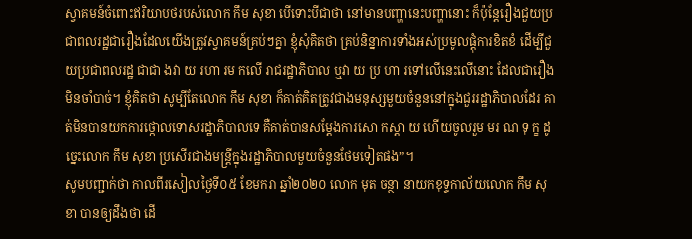ស្វាគមន៍ចំពោះឥរិយាបថរបស់លោក កឹម សុខា បើទោះបីជាថា នៅមានបញ្ហានេះបញ្ហានោះ ក៏ប៉ុន្តែរឿងជួយប្រជាពលរដ្ឋជារឿងដែលយើងត្រូវស្វាគមន៍គ្រប់ៗគ្នា ខ្ញុំសុំគិតថា គ្រប់និន្នាការទាំងអស់ប្រមូលផ្ដុំការខិតខំ ដើម្បីជួយប្រជាពលរដ្ឋ ជាជា ងវា យ រហា រម កលើ រាជរដ្ឋាភិបាល ឬវា យ ប្រ ហា រទៅលើនេះលើនោះ ដែលជារឿងមិនចាំបាច់។ ខ្ញុំគិតថា សូម្បីតែលោក កឹម សុខា ក៏គាត់គិតត្រូវជាងមនុស្សមួយចំនួននៅក្នុងជួររដ្ឋាភិបាលដែរ គាត់មិនបានយកការថ្កោលទោសរដ្ឋាភិបាលទេ គឺគាត់បានសម្ដែងការសោ កស្ដា យ ហើយចូលរួម មរ ណ ទុ ក្ខ ដូច្នេះលោក កឹម សុខា ប្រសើរជាងមន្ត្រីក្នុងរដ្ឋាភិបាលមួយចំនួនថែមទៀតផង”។
សូមបញ្ជាក់ថា កាលពីរសៀលថ្ងៃទី០៥ ខែមករា ឆ្នាំ២០២០ លោក មុត ចន្ថា នាយកខុទ្ទកាល័យលោក កឹម សុខា បានឲ្យដឹងថា ដើ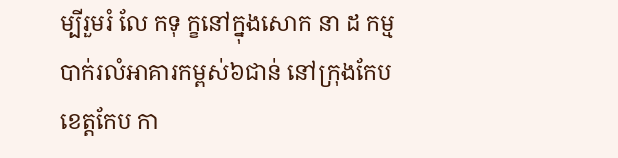ម្បីរួមរំ លែ កទុ ក្ខនៅក្នុងសោក នា ដ កម្មបាក់រលំអាគារកម្ពស់៦ជាន់ នៅក្រុងកែប ខេត្តកែប កា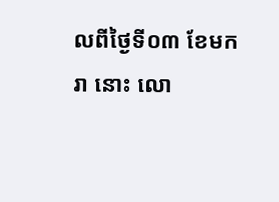លពីថ្ងៃទី០៣ ខែមករា នោះ លោ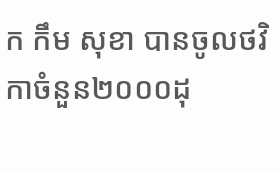ក កឹម សុខា បានចូលថវិកាចំនួន២០០០ដុ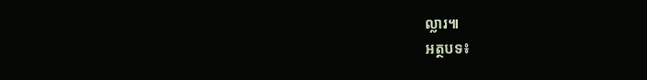ល្លារ៕
អត្ថបទ៖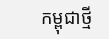កម្ពុជាថ្មី